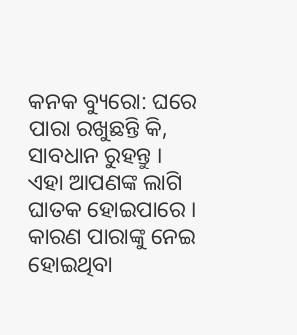କନକ ବ୍ୟୁରୋ: ଘରେ ପାରା ରଖୁଛନ୍ତି କି, ସାବଧାନ ରୁହନ୍ତୁ । ଏହା ଆପଣଙ୍କ ଲାଗି ଘାତକ ହୋଇପାରେ । କାରଣ ପାରାଙ୍କୁ ନେଇ ହୋଇଥିବା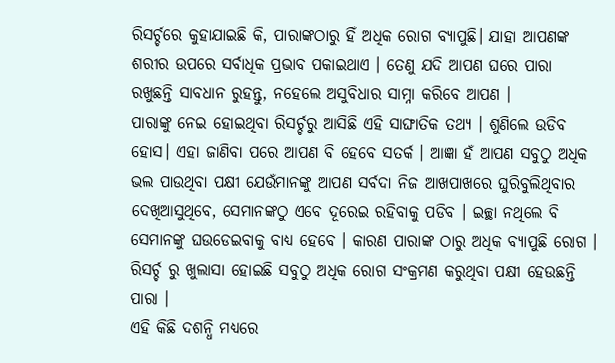ରିସର୍ଚ୍ଚରେ କୁହାଯାଇଛି କି, ପାରାଙ୍କଠାରୁ ହିଁ ଅଧିକ ରୋଗ ବ୍ୟାପୁଛି। ଯାହା ଆପଣଙ୍କ ଶରୀର ଉପରେ ସର୍ବାଧିକ ପ୍ରଭାବ ପକାଇଥାଏ । ତେଣୁ ଯଦି ଆପଣ ଘରେ ପାରା ରଖୁଛନ୍ତି ସାବଧାନ ରୁହନ୍ତୁ, ନହେଲେ ଅସୁବିଧାର ସାମ୍ନା କରିବେ ଆପଣ ।
ପାରାଙ୍କୁ ନେଇ ହୋଇଥିବା ରିସର୍ଚ୍ଚରୁ ଆସିଛି ଏହି ସାଙ୍ଘାତିକ ତଥ୍ୟ । ଶୁଣିଲେ ଉଡିବ ହୋସ। ଏହା ଜାଣିବା ପରେ ଆପଣ ବି ହେବେ ସତର୍କ । ଆଜ୍ଞା ହଁ ଆପଣ ସବୁଠୁ ଅଧିକ ଭଲ ପାଉଥିବା ପକ୍ଷୀ ଯେଉଁମାନଙ୍କୁ ଆପଣ ସର୍ବଦା ନିଜ ଆଖପାଖରେ ଘୁରିବୁଲିଥିବାର ଦେଖିଆସୁଥିବେ, ସେମାନଙ୍କଠୁ ଏବେ ଦୂରେଇ ରହିବାକୁ ପଡିବ । ଇଚ୍ଛା ନଥିଲେ ବି ସେମାନଙ୍କୁ ଘଉଡେଇବାକୁ ବାଧ୍ୟ ହେବେ । କାରଣ ପାରାଙ୍କ ଠାରୁ ଅଧିକ ବ୍ୟାପୁଛି ରୋଗ । ରିସର୍ଚ୍ଚ ରୁ ଖୁଲାସା ହୋଇଛି ସବୁଠୁ ଅଧିକ ରୋଗ ସଂକ୍ରମଣ କରୁଥିବା ପକ୍ଷୀ ହେଉଛନ୍ତି ପାରା ।
ଏହି କିଛି ଦଶନ୍ଧି ମଧ୍ୟରେ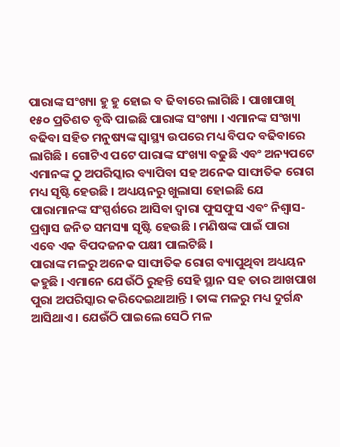ପାରାଙ୍କ ସଂଖ୍ୟା ହୁ ହୁ ହୋଇ ବ ଢିବାରେ ଲାଗିଛି । ପାଖାପାଖି ୧୫୦ ପ୍ରତିଶତ ବୃଦ୍ଧି ପାଇଛି ପାରାଙ୍କ ସଂଖ୍ୟା । ଏମାନଙ୍କ ସଂଖ୍ୟା ବଢିବା ସହିତ ମନୁଷ୍ୟଙ୍କ ସ୍ବାସ୍ଥ୍ୟ ଉପରେ ମଧ୍ୟ ବିପଦ ବଢିବାରେ ଲାଗିଛି । ଗୋଟିଏ ପଟେ ପାରାଙ୍କ ସଂଖ୍ୟା ବଢୁଛି ଏବଂ ଅନ୍ୟପଟେ ଏମାନଙ୍କ ଠୁ ଅପରିସ୍କାର ବ୍ୟାପିବା ସହ ଅନେକ ସାଙ୍ଘାତିକ ରୋଗ ମଧ୍ୟ ସୃଷ୍ଟି ହେଉଛି । ଅଧ୍ୟୟନରୁ ଖୁଲାସା ହୋଇଛି ଯେ ପାରାମାନଙ୍କ ସଂସ୍ପର୍ଶରେ ଆସିବା ଦ୍ବାରା ଫୁସଫୁସ ଏବଂ ନିଶ୍ବାସ-ପ୍ରଶ୍ବାସ ଜନିତ ସମସ୍ୟା ସୃଷ୍ଟି ହେଉଛି । ମଣିଷଙ୍କ ପାଇଁ ପାରା ଏବେ ଏକ ବିପଦଜନକ ପକ୍ଷୀ ପାଲଟିଛି ।
ପାରାଙ୍କ ମଳରୁ ଅନେକ ସାଙ୍ଘାତିକ ରୋଗ ବ୍ୟାପୁଥିବା ଅଧ୍ୟୟନ କହୁଛି । ଏମାନେ ଯେଉଁଠି ରୁହନ୍ତି ସେହି ସ୍ଥାନ ସହ ତାର ଆଖପାଖ ପୁରା ଅପରିସ୍କାର କରିଦେଇଥାଆନ୍ତି । ତାଙ୍କ ମଳରୁ ମଧ୍ୟ ଦୁର୍ଗନ୍ଧ ଆସିଥାଏ । ଯେଉଁଠି ପାଇଲେ ସେଠି ମଳ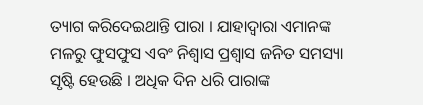ତ୍ୟାଗ କରିଦେଇଥାନ୍ତି ପାରା । ଯାହାଦ୍ବାରା ଏମାନଙ୍କ ମଳରୁ ଫୁସଫୁସ ଏବଂ ନିଶ୍ବାସ ପ୍ରଶ୍ବାସ ଜନିତ ସମସ୍ୟା ସୃଷ୍ଟି ହେଉଛି । ଅଧିକ ଦିନ ଧରି ପାରାଙ୍କ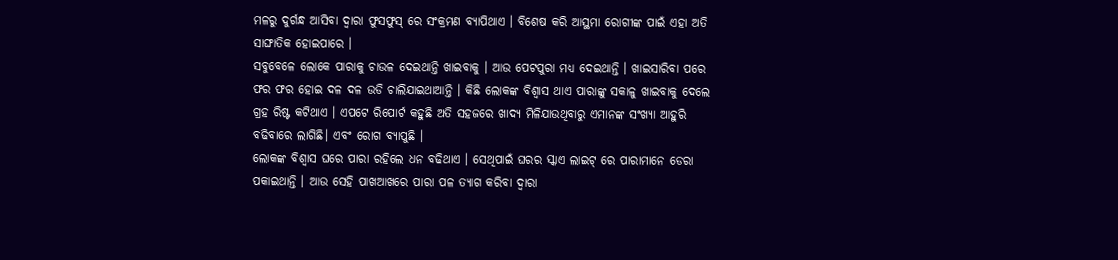ମଳରୁ ଦୁର୍ଗନ୍ଧ ଆସିବା ଦ୍ବାରା ଫୁସଫୁସ୍ ରେ ସଂକ୍ରମଣ ବ୍ୟାପିଥାଏ । ବିଶେଷ କରି ଆସ୍ଥମା ରୋଗୀଙ୍କ ପାଇଁ ଏହା ଅତି ସାଙ୍ଘାତିକ ହୋଇପାରେ ।
ସବୁବେଳେ ଲୋକେ ପାରାକୁ ଚାଉଳ ଦେଇଥାନ୍ତି ଖାଇବାକୁ । ଆଉ ପେଟପୁରା ମଧ୍ୟ ଦେଇଥାନ୍ତି । ଖାଇସାରିବା ପରେ ଫର ଫର ହୋଇ ଦଳ ଦଳ ଉଡି ଚାଲିଯାଇଥାଆନ୍ତି । କିଛି ଲୋକଙ୍କ ବିଶ୍ବାସ ଥାଏ ପାରାଙ୍କୁ ସକାଳୁ ଖାଇବାକୁ ଦେଲେ ଗ୍ରହ ରିଷ୍ଟ କଟିଥାଏ । ଏପଟେ ରିପୋର୍ଟ କହୁଛି ଅତି ସହଜରେ ଖାଦ୍ୟ ମିଳିଯାଉଥିବାରୁ ଏମାନଙ୍କ ସଂଖ୍ୟା ଆହୁରି ବଢିବାରେ ଲାଗିଛି। ଏବଂ ରୋଗ ବ୍ୟାପୁଛି ।
ଲୋକଙ୍କ ବିଶ୍ବାସ ଘରେ ପାରା ରହିଲେ ଧନ ବଢିଥାଏ । ସେଥିପାଇଁ ଘରର ସ୍କାଏ ଲାଇଟ୍ ରେ ପାରାମାନେ ଡେରା ପକାଇଥାନ୍ତି । ଆଉ ସେହି ପାଖଆଖରେ ପାରା ପଳ ତ୍ୟାଗ କରିବା ଦ୍ବାରା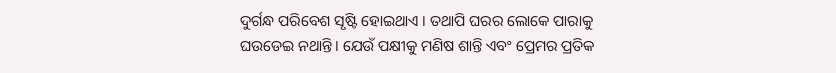ଦୁର୍ଗନ୍ଧ ପରିବେଶ ସୃଷ୍ଟି ହୋଇଥାଏ । ତଥାପି ଘରର ଲୋକେ ପାରାକୁ ଘଉଡେଇ ନଥାନ୍ତି। ଯେଉଁ ପକ୍ଷୀକୁ ମଣିଷ ଶାନ୍ତି ଏବଂ ପ୍ରେମର ପ୍ରତିକ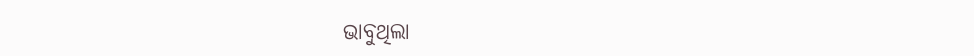ଭାବୁଥିଲା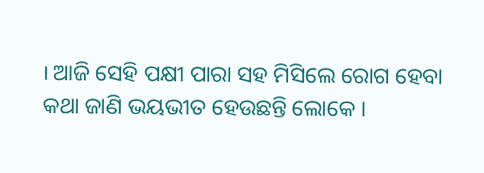। ଆଜି ସେହି ପକ୍ଷୀ ପାରା ସହ ମିସିଲେ ରୋଗ ହେବା କଥା ଜାଣି ଭୟଭୀତ ହେଉଛନ୍ତି ଲୋକେ ।